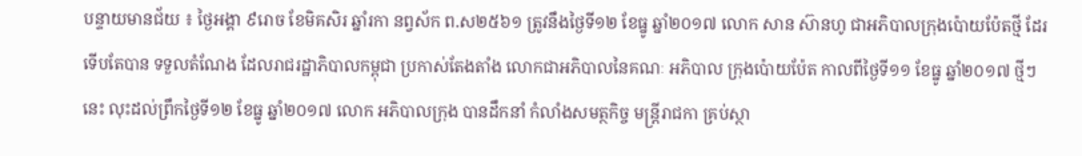បន្ទាយមានជ័យ ៖ ថ្ងៃអង្គា ៩រោច ខែមិគសិរ ឆ្នាំរកា នព្វស័ក ព.ស២៥៦១ ត្រូវនឹងថ្ងៃទី១២ ខែធ្នូ ឆ្នាំ២០១៧ លោក សាន ស៊ានហូ ជាអភិបាលក្រុងប៉ោយប៉ែតថ្មី ដែរទើបតែបាន ទទួលតំណែង ដែលរាជរដ្ឋាភិបាលកម្ពុជា ប្រកាស់តែងតាំង លោកជាអភិបាលនៃគណៈ អភិបាល ក្រុងប៉ោយប៉ែត កាលពីថ្ងៃទី១១ ខែធ្នូ ឆ្នាំ២០១៧ ថ្មីៗ នេះ លុះដល់ព្រឹកថ្ងៃទី១២ ខែធ្នូ ឆ្នាំ២០១៧ លោក អភិបាលក្រុង បានដឹកនាំ កំលាំងសមត្ថកិច្ច មន្ត្រីរាជកា គ្រប់ស្ថា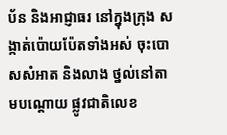ប័ន និងអាជ្ញាធរ នៅក្នុងក្រុង សង្កាត់ប៉ោយប៉ែតទាំងអស់ ចុះបោសសំអាត និងលាង ថ្នល់នៅតាមបណ្តោយ ផ្លូវជាតិលេខ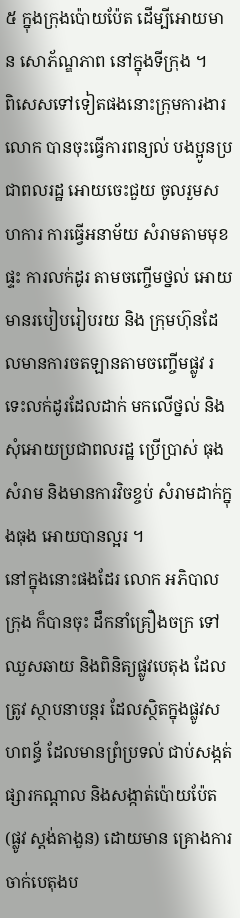៥ ក្នុងក្រុងប៉ោយប៉ែត ដើម្បីអោយមាន សោភ័ណ្ឌភាព នៅក្នុងទីក្រុង ។
ពិសេសទៅទៀតផងនោះក្រុមការងារលោក បានចុះធ្វើការពន្យល់ បងប្អូនប្រជាពលរដ្ឋ អោយចេះជួយ ចូលរួមសហការ ការធ្វើអនាម័យ សំរាមតាមមុខផ្ទះ ការលក់ដូរ តាមចញ្ចើមថ្នល់ អោយមានរបៀបរៀបរយ និង ក្រុមហ៊ុនដែលមានការចតឡានតាមចញ្ចើមផ្លូវ រទេះលក់ដូរដែលដាក់ មកលើថ្នល់ និងសុំអោយប្រជាពលរដ្ឋ ប្រើប្រាស់ ធុងសំរាម និងមានការវិចខ្ចប់ សំរាមដាក់ក្នុងធុង អោយបានល្អរ ។
នៅក្នុងនោះផងដែរ លោក អភិបាលក្រុង ក៏បានចុះ ដឹកនាំគ្រឿងចក្រ ទៅឈួសឆាយ និងពិនិត្យផ្លូវបេតុង ដែលត្រូវ ស្ថាបនាបន្តរ ដែលស្ថិតក្នុងផ្លូវសហពន្ធ័ ដែលមានព្រំប្រទល់ ជាប់សង្កត់ផ្សារកណ្តាល និងសង្កាត់ប៉ោយប៉ែត (ផ្លូវ ស្តង់តាងួន) ដោយមាន គ្រោងការ ចាក់បេតុងប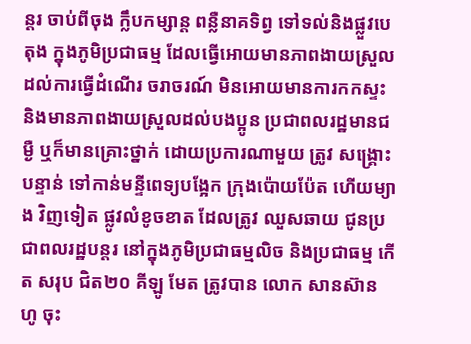ន្តរ ចាប់ពីចុង ក្លឹបកម្សាន្ត ពន្លឺនាគទិព្វ ទៅទល់និងផ្លួវបេតុង ក្នុងភូមិប្រជាធម្ម ដែលធ្វើអោយមានភាពងាយស្រួល ដល់ការធ្វើដំណើរ ចរាចរណ៍ មិនអោយមានការកកស្ទះ និងមានភាពងាយស្រួលដល់បងប្អូន ប្រជាពលរដ្ឋមានជម្ងឺ ឬក៏មានគ្រោះថ្នាក់ ដោយប្រការណាមួយ ត្រូវ សង្គ្រោះបន្ទាន់ ទៅកាន់មន្ទីពេទ្យបង្អែក ក្រុងប៉ោយប៉ែត ហើយម្យាង វិញទៀត ផ្លូវលំខូចខាត ដែលត្រូវ ឈួសឆាយ ជូនប្រជាពលរដ្ឋបន្តរ នៅក្នុងភូមិប្រជាធម្មលិច និងប្រជាធម្ម កើត សរុប ជិត២០ គីឡូ មែត ត្រូវបាន លោក សានស៊ាន ហូ ចុះ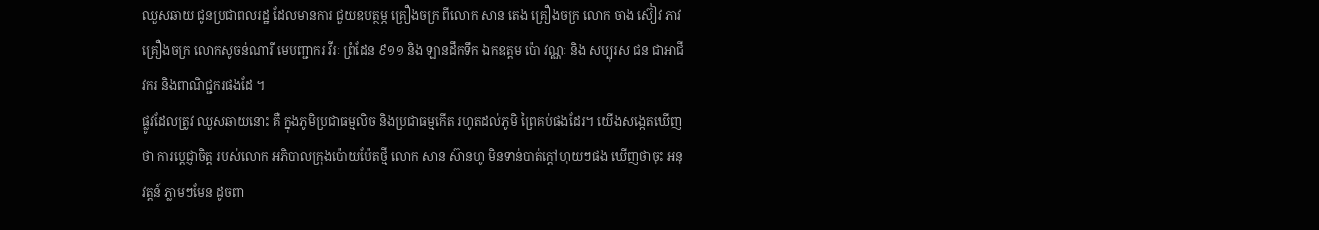ឈួសឆាយ ជូនប្រជាពលរដ្ឋ ដែលមានការ ជួយឧបត្ថម្ភ គ្រឿងចក្រ ពីលោក សាន តេង គ្រឿងចក្រ លោក ចាង ស៊ៀវ ភាវ គ្រឿងចក្រ លោកសូចន់ណារី មេបញ្ជាករ វីរៈ ព្រំដែន ៩១១ និង ឡានដឹកទឹក ឯកឧត្តម ប៉ោ វណ្ណៈ និង សប្បុរស ជន ជាអាជីវករ និងពាណិជ្ជករផងដែ ។
ផ្លូវដែលត្រូវ ឈួសឆាយនោះ គឺ ក្នុងភូមិប្រជាធម្មលិច និងប្រជាធម្មកើត រហូតដល់ភូមិ ព្រៃគប់ផងដែរ។ យើងសង្កេតឃើញថា ការប្តេជ្ញាចិត្ត របស់លោក អភិបាលក្រុងប៉ោយប៉ែតថ្មី លោក សាន ស៊ានហូ មិនទាន់បាត់ក្តៅហុយៗផង ឃើញថាចុះ អនុវត្តន៍ ភ្លាមៗមែន ដូចពា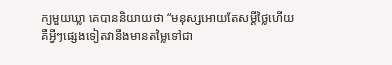ក្យមួយឃ្លា គេបាននិយាយថា “មនុស្សអោយតែសម្តីថ្លៃហើយ គឺអ្វីៗផ្សេងទៀតវានឹងមានតម្លៃទៅជា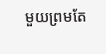មួយព្រមតែ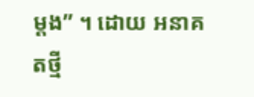ម្តង” ។ ដោយ អនាគតថ្មី